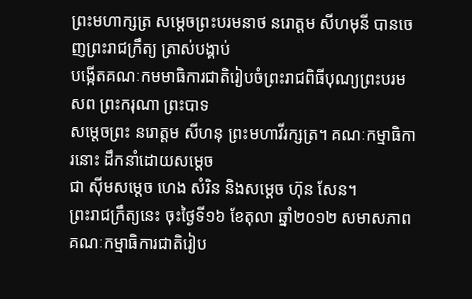ព្រះមហាក្សត្រ សម្តេចព្រះបរមនាថ នរោត្តម សីហមុនី បានចេញព្រះរាជក្រឹត្យ ត្រាស់បង្គាប់
បង្កើតគណៈកមមាធិការជាតិរៀបចំព្រះរាជពិធីបុណ្យព្រះបរមសព ព្រះករុណា ព្រះបាទ
សម្តេចព្រះ នរោត្តម សីហនុ ព្រះមហាវីរក្សត្រ។ គណៈកម្មាធិការនោះ ដឹកនាំដោយសម្តេច
ជា ស៊ីមសម្តេច ហេង សំរិន និងសម្តេច ហ៊ុន សែន។
ព្រះរាជក្រឹត្យនេះ ចុះថ្ងៃទី១៦ ខែតុលា ឆ្នាំ២០១២ សមាសភាពគណៈកម្មាធិការជាតិរៀប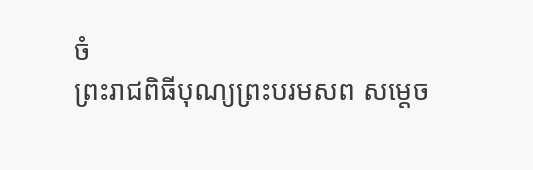ចំ
ព្រះរាជពិធីបុណ្យព្រះបរមសព សម្តេច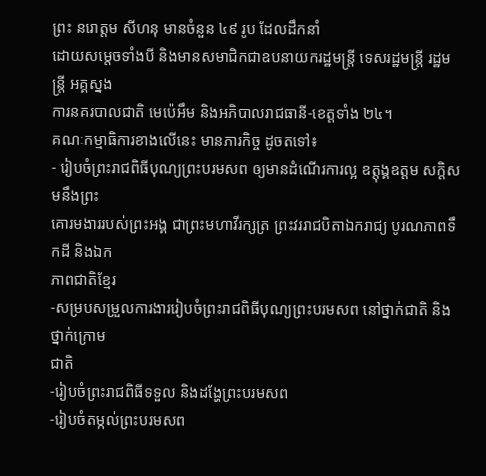ព្រះ នរោត្តម សីហនុ មានចំនួន ៤៩ រូប ដែលដឹកនាំ
ដោយសម្តេចទាំងបី និងមានសមាជិកជាឧបនាយករដ្ឋមន្ត្រី ទេសរដ្ឋមន្ត្រី រដ្ឋមន្ត្រី អគ្គស្នង
ការនគរបាលជាតិ មេប៉េអឹម និងអភិបាលរាជធានី-ខេត្តទាំង ២៤។
គណៈកម្មាធិការខាងលើនេះ មានភារកិច្ច ដូចតទៅ៖
- រៀបចំព្រះរាជពិធីបុណ្យព្រះបរមសព ឲ្យមានដំណើរការល្អ ឧត្តុង្គឧត្តម សក្តិសមនឹងព្រះ
គោរមងាររបស់ព្រះអង្គ ជាព្រះមហាវីរក្សត្រ ព្រះវររាជបិតាឯករាជ្យ បូរណភាពទឹកដី និងឯក
ភាពជាតិខ្មែរ
-សម្របសម្រួលការងាររៀបចំព្រះរាជពិធីបុណ្យព្រះបរមសព នៅថ្នាក់ជាតិ និងថ្នាក់ក្រោម
ជាតិ
-រៀបចំព្រះរាជពិធីទទួល និងដង្ហែព្រះបរមសព
-រៀបចំតម្កល់ព្រះបរមសព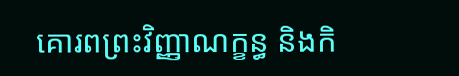គោរពព្រះវិញ្ញាណក្ខន្ធ និងកិ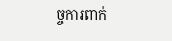ច្ចការពាក់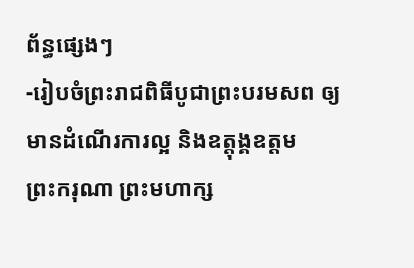ព័ន្ធផ្សេងៗ
-រៀបចំព្រះរាជពិធីបូជាព្រះបរមសព ឲ្យមានដំណើរការល្អ និងឧត្តុង្គឧត្តម
ព្រះករុណា ព្រះមហាក្ស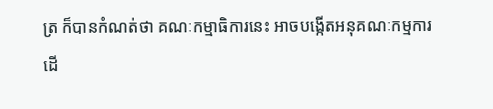ត្រ ក៏បានកំណត់ថា គណៈកម្មាធិការនេះ អាចបង្កើតអនុគណៈកម្មការ
ដើ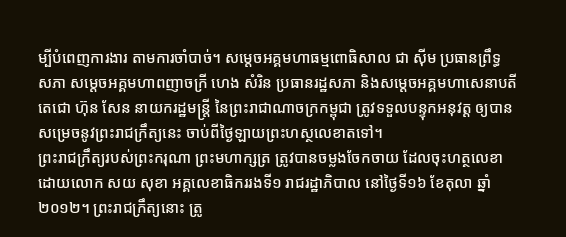ម្បីបំពេញការងារ តាមការចាំបាច់។ សម្តេចអគ្គមហាធម្មពោធិសាល ជា ស៊ីម ប្រធានព្រឹទ្ធ
សភា សម្តេចអគ្គមហាពញាចក្រី ហេង សំរិន ប្រធានរដ្ឋសភា និងសម្តេចអគ្គមហាសេនាបតី
តេជោ ហ៊ុន សែន នាយករដ្ឋមន្ត្រី នៃព្រះរាជាណាចក្រកម្ពុជា ត្រូវទទួលបន្ទុកអនុវត្ត ឲ្យបាន
សម្រេចនូវព្រះរាជក្រឹត្យនេះ ចាប់ពីថ្ងៃឡាយព្រះហស្ថលេខាតទៅ។
ព្រះរាជក្រឹត្យរបស់ព្រះករុណា ព្រះមហាក្សត្រ ត្រូវបានចម្លងចែកចាយ ដែលចុះហត្ថលេខា
ដោយលោក សយ សុខា អគ្គលេខាធិកររងទី១ រាជរដ្ឋាភិបាល នៅថ្ងៃទី១៦ ខែតុលា ឆ្នាំ
២០១២។ ព្រះរាជក្រឹត្យនោះ ត្រូ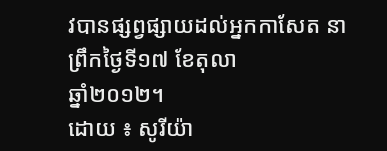វបានផ្សព្វផ្សាយដល់អ្នកកាសែត នាព្រឹកថ្ងៃទី១៧ ខែតុលា
ឆ្នាំ២០១២។
ដោយ ៖ សូរីយ៉ា